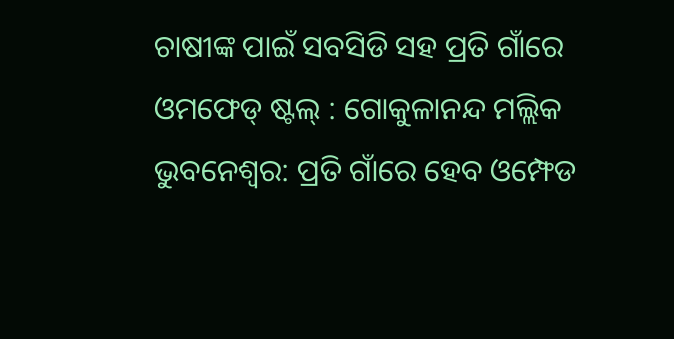ଚାଷୀଙ୍କ ପାଇଁ ସବସିଡି ସହ ପ୍ରତି ଗାଁରେ ଓମଫେଡ୍ ଷ୍ଟଲ୍ : ଗୋକୁଳାନନ୍ଦ ମଲ୍ଲିକ
ଭୁବନେଶ୍ୱର: ପ୍ରତି ଗାଁରେ ହେବ ଓମ୍ଫେଡ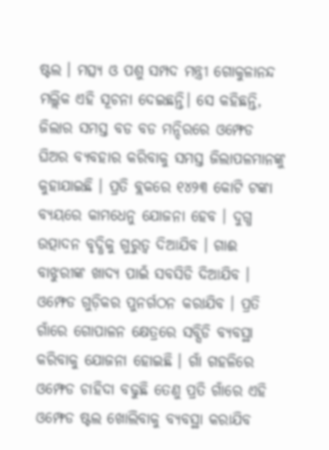ଷ୍ଟଲ । ମତ୍ସ୍ୟ ଓ ପଶୁ ସମ୍ପଦ ମନ୍ତ୍ରୀ ଗୋକୁଳାନନ୍ଦ ମଲ୍ଲିକ ଏହି ସୂଚନା ଦେଇଛନ୍ତି। ସେ କହିଛନ୍ତି, ଜିଲାର ସମସ୍ତ ବଡ ବଡ ମନ୍ଦିରରେ ଓମ୍ଫେଡ ଘିଅର ବ୍ୟବହାର କରିବାକୁ ସମସ୍ତ ଜିଲାପଳମାନଙ୍କୁ କୁହାଯାଇଛି । ପ୍ରତି ବ୍ଲକରେ ୧୪୨୩ କୋଟି ଟଙ୍କା ବ୍ୟୟରେ କାମଧେନୁ ଯୋଜନା ହେବ । ଦୁଗ୍ଧ ଉତ୍ପାଦନ ବୃଦ୍ଧିକୁ ଗୁରୁତ୍ୱ ଦିଆଯିବ । ଗାଈ ବାଝୁରୀଙ୍କ ଖାଦ୍ୟ ପାଇଁ ସବସିଡି ଦିଆଯିବ । ଓମ୍ଫେଡ ଗୁଡ଼ିକର ପୁନର୍ଗଠନ କରାଯିବ । ପ୍ରତି ଗାଁରେ ଗୋପାଳନ କ୍ଷେତ୍ରରେ ସବ୍ସିଡି ବ୍ୟବସ୍ଥା କରିବାକୁ ଯୋଜନା ହୋଇଛି । ଗାଁ ଗହଳିରେ ଓମ୍ଫେଡ ଚାହିଦା ବଢୁଛି ତେଣୁ ପ୍ରତି ଗାଁରେ ଏହି ଓମ୍ଫେଡ ଷ୍ଟଲ ଖୋଲିବାକୁ ବ୍ୟବସ୍ଥା କରାଯିବ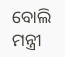ବୋଲି ମନ୍ତ୍ରୀ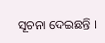ସୂଚନା ଦେଇଛନ୍ତି ।